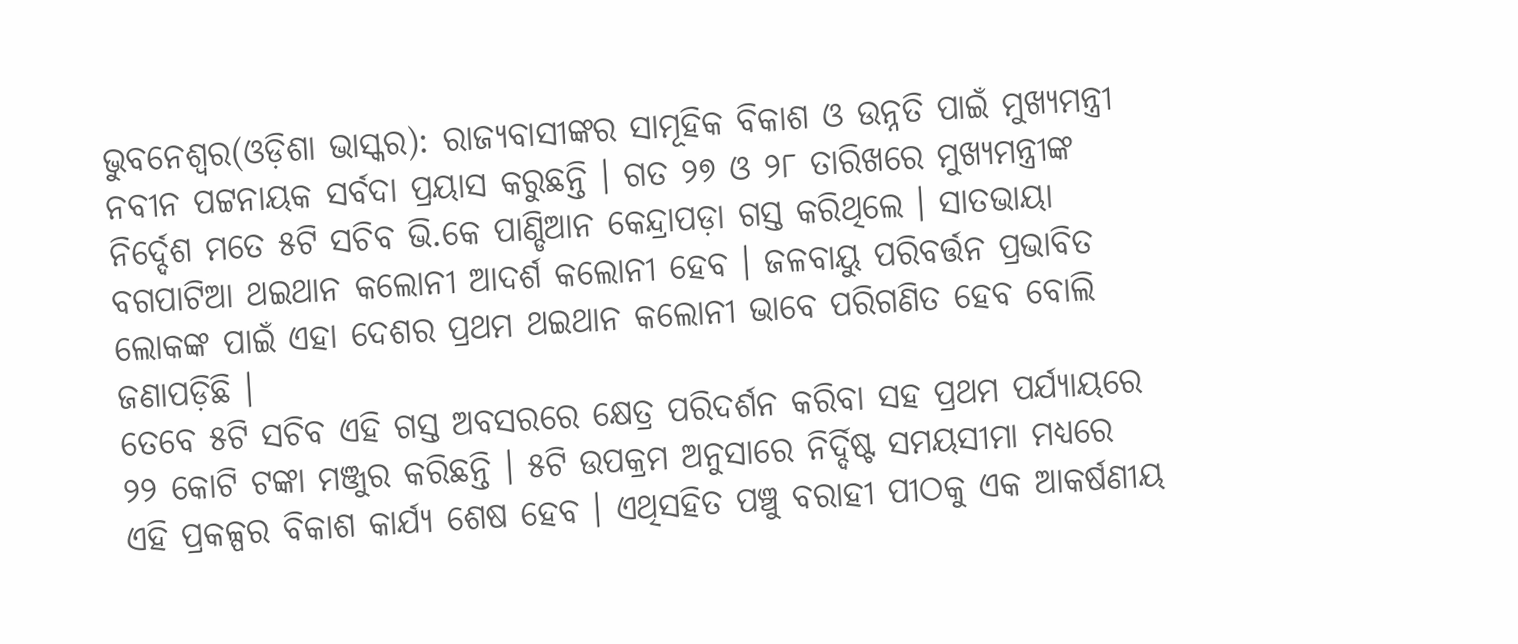ଭୁବନେଶ୍ୱର(ଓଡ଼ିଶା ଭାସ୍କର): ରାଜ୍ୟବାସୀଙ୍କର ସାମୂହିକ ବିକାଶ ଓ ଉନ୍ନତି ପାଇଁ ମୁଖ୍ୟମନ୍ତ୍ରୀ ନବୀନ ପଟ୍ଟନାୟକ ସର୍ବଦା ପ୍ରୟାସ କରୁଛନ୍ତି । ଗତ ୨୭ ଓ ୨୮ ତାରିଖରେ ମୁଖ୍ୟମନ୍ତ୍ରୀଙ୍କ ନିର୍ଦ୍ଦେଶ ମତେ ୫ଟି ସଚିବ ଭି.କେ ପାଣ୍ଡିଆନ କେନ୍ଦ୍ରାପଡ଼ା ଗସ୍ତ କରିଥିଲେ । ସାତଭାୟା ବଗପାଟିଆ ଥଇଥାନ କଲୋନୀ ଆଦର୍ଶ କଲୋନୀ ହେବ । ଜଳବାୟୁ ପରିବର୍ତ୍ତନ ପ୍ରଭାବିତ ଲୋକଙ୍କ ପାଇଁ ଏହା ଦେଶର ପ୍ରଥମ ଥଇଥାନ କଲୋନୀ ଭାବେ ପରିଗଣିତ ହେବ ବୋଲି ଜଣାପଡ଼ିଛି ।
ତେବେ ୫ଟି ସଚିବ ଏହି ଗସ୍ତ ଅବସରରେ କ୍ଷେତ୍ର ପରିଦର୍ଶନ କରିବା ସହ ପ୍ରଥମ ପର୍ଯ୍ୟାୟରେ ୨୨ କୋଟି ଟଙ୍କା ମଞ୍ଜୁର କରିଛନ୍ତି । ୫ଟି ଉପକ୍ରମ ଅନୁସାରେ ନିର୍ଦ୍ଦିଷ୍ଟ ସମୟସୀମା ମଧ୍ୟରେ ଏହି ପ୍ରକଳ୍ପର ବିକାଶ କାର୍ଯ୍ୟ ଶେଷ ହେବ । ଏଥିସହିତ ପଞ୍ଚୁ ବରାହୀ ପୀଠକୁ ଏକ ଆକର୍ଷଣୀୟ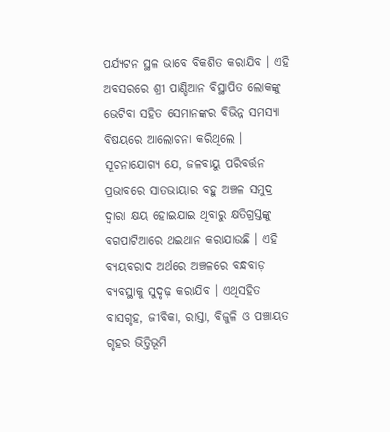ପର୍ଯ୍ୟଟନ ସ୍ଥଳ ଭାବେ ବିକଶିତ କରାଯିବ । ଏହି ଅବସରରେ ଶ୍ରୀ ପାଣ୍ଡିଆନ ବିସ୍ଥାପିତ ଲୋକଙ୍କୁ ଭେଟିବା ସହିତ ସେମାନଙ୍କର ବିଭିନ୍ନ ସମସ୍ୟା ବିଷୟରେ ଆଲୋଚନା କରିଥିଲେ ।
ସୂଚନାଯୋଗ୍ୟ ଯେ, ଜଳବାୟୁ ପରିବର୍ତ୍ତନ ପ୍ରଭାବରେ ସାତଭାୟାର ବହୁ ଅଞ୍ଚଳ ସମୁଦ୍ର ଦ୍ୱାରା କ୍ଷୟ ହୋଇଯାଇ ଥିବାରୁ କ୍ଷତିଗ୍ରସ୍ତଙ୍କୁ ବଗପାଟିଆରେ ଥଇଥାନ କରାଯାଉଛି । ଏହି ବ୍ୟୟବରାଦ ଅର୍ଥରେ ଅଞ୍ଚଳରେ ବନ୍ଧବାଡ଼ ବ୍ୟବସ୍ଥାକୁ ସୁଦୃଢ଼ କରାଯିବ । ଏଥିସହିତ ବାସଗୃହ, ଜୀବିକା, ରାସ୍ତା, ବିଜୁଳି ଓ ପଞ୍ଚାୟତ ଗୃହର ଭିତ୍ତିଭୂମି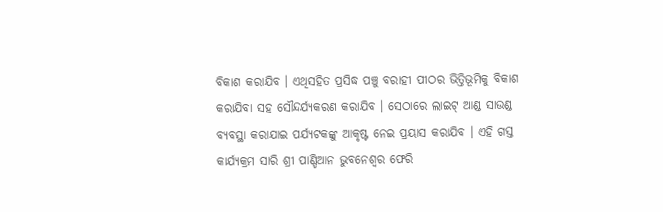ବିକାଶ କରାଯିବ । ଏଥିସହିତ ପ୍ରସିଦ୍ଧ ପଞ୍ଚୁ ବରାହୀ ପୀଠର ଭିତ୍ତିଭୂମିକୁ ବିକାଶ କରାଯିବା ସହ ସୌନ୍ଦର୍ଯ୍ୟକରଣ କରାଯିବ । ସେଠାରେ ଲାଇଟ୍ ଆଣ୍ଡ ସାଉଣ୍ଡ ବ୍ୟବସ୍ଥା କରାଯାଇ ପର୍ଯ୍ୟଟକଙ୍କୁ ଆକୃଷ୍ଟ ନେଇ ପ୍ରୟାସ କରାଯିବ । ଏହି ଗସ୍ତ କାର୍ଯ୍ୟକ୍ରମ ସାରି ଶ୍ରୀ ପାଣ୍ଡିଆନ ଭୁବନେଶ୍ୱର ଫେରି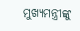ମୁଖ୍ୟମନ୍ତ୍ରୀଙ୍କୁ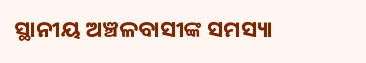ସ୍ଥାନୀୟ ଅଞ୍ଚଳବାସୀଙ୍କ ସମସ୍ୟା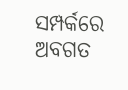ସମ୍ପର୍କରେ ଅବଗତ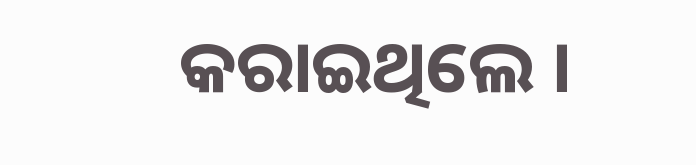କରାଇଥିଲେ ।